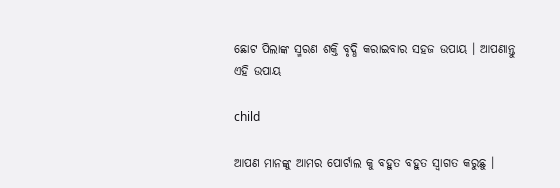ଛୋଟ ପିଲାଙ୍କ ସ୍ମରଣ ଶକ୍ତି ବୃଦ୍ଧି କରାଇବାର ସହଜ ଉପାୟ । ଆପଣାନ୍ତୁ ଏହି ଉପାୟ

child

ଆପଣ ମାନଙ୍କୁ ଆମର ପୋର୍ଟାଲ କୁ ବହୁତ ବହୁତ ସ୍ୱାଗତ କରୁଛୁ ।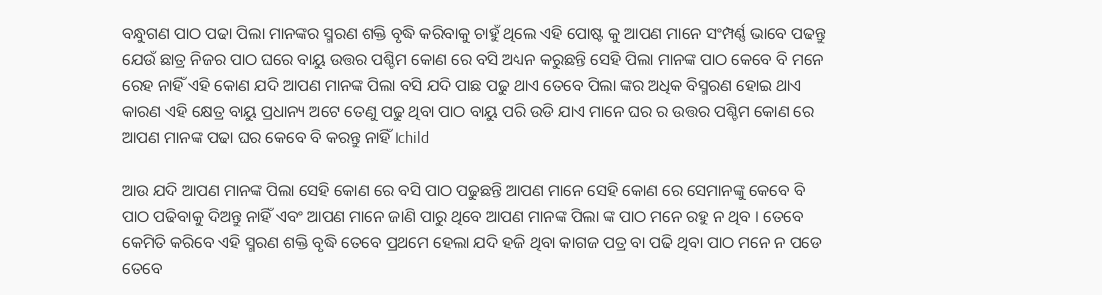ବନ୍ଧୁଗଣ ପାଠ ପଢା ପିଲା ମାନଙ୍କର ସ୍ମରଣ ଶକ୍ତି ବୃଦ୍ଧି କରିବାକୁ ଚାହୁଁ ଥିଲେ ଏହି ପୋଷ୍ଟ କୁ ଆପଣ ମାନେ ସଂମ୍ପର୍ଣ୍ଣ ଭାବେ ପଢନ୍ତୁ ଯେଉଁ ଛାତ୍ର ନିଜର ପାଠ ଘରେ ବାୟୁ ଉତ୍ତର ପଶ୍ଚିମ କୋଣ ରେ ବସି ଅଧ୍ୟନ କରୁଛନ୍ତି ସେହି ପିଲା ମାନଙ୍କ ପାଠ କେବେ ବି ମନେ ରେହ ନାହିଁ ଏହି କୋଣ ଯଦି ଆପଣ ମାନଙ୍କ ପିଲା ବସି ଯଦି ପାଛ ପଢୁ ଥାଏ ତେବେ ପିଲା ଙ୍କର ଅଧିକ ବିସ୍ମରଣ ହୋଇ ଥାଏ କାରଣ ଏହି କ୍ଷେତ୍ର ବାୟୁ ପ୍ରଧାନ୍ୟ ଅଟେ ତେଣୁ ପଢୁ ଥିବା ପାଠ ବାୟୁ ପରି ଉଡି ଯାଏ ମାନେ ଘର ର ଉତ୍ତର ପଶ୍ଚିମ କୋଣ ରେ ଆପଣ ମାନଙ୍କ ପଢା ଘର କେବେ ବି କରନ୍ତୁ ନାହିଁ ।child

ଆଉ ଯଦି ଆପଣ ମାନଙ୍କ ପିଲା ସେହି କୋଣ ରେ ବସି ପାଠ ପଢୁଛନ୍ତି ଆପଣ ମାନେ ସେହି କୋଣ ରେ ସେମାନଙ୍କୁ କେବେ ବି ପାଠ ପଢିବାକୁ ଦିଅନ୍ତୁ ନାହିଁ ଏବଂ ଆପଣ ମାନେ ଜାଣି ପାରୁ ଥିବେ ଆପଣ ମାନଙ୍କ ପିଲା ଙ୍କ ପାଠ ମନେ ରହୁ ନ ଥିବ । ତେବେ କେମିତି କରିବେ ଏହି ସ୍ମରଣ ଶକ୍ତି ବୃଦ୍ଧି ତେବେ ପ୍ରଥମେ ହେଲା ଯଦି ହଜି ଥିବା କାଗଜ ପତ୍ର ବା ପଢି ଥିବା ପାଠ ମନେ ନ ପଡେ ତେବେ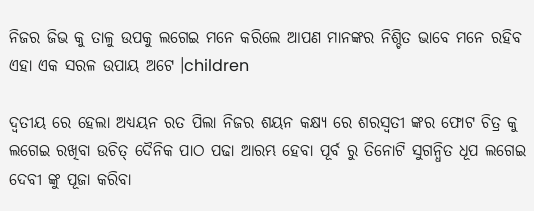ନିଜର ଜିଭ କୁ ତାଳୁ ଉପକୁ ଲଗେଇ ମନେ କରିଲେ ଆପଣ ମାନଙ୍କର ନିଶ୍ଚିତ ଭାବେ ମନେ ରହିବ ଏହା ଏକ ସରଳ ଉପାୟ ଅଟେ ।children

ଦ୍ୱତୀୟ ରେ ହେଲା ଅଧ୍ୟୟନ ରତ ପିଲା ନିଜର ଶୟନ କକ୍ଷ୍ୟ ରେ ଶରସ୍ୱତୀ ଙ୍କର ଫୋଟ ଚିତ୍ର କୁ ଲଗେଇ ରଖିବା ଉଚିତ୍ ଦୈନିକ ପାଠ ପଢା ଆରମ୍ଭ ହେବା ପୂର୍ବ ରୁ ତିନୋଟି ସୁଗନ୍ଧିତ ଧୂପ ଲଗେଇ ଦେବୀ ଙ୍କୁ ପୂଜା କରିବା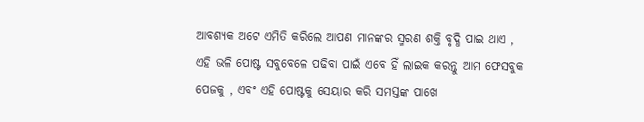ଆବଶ୍ୟକ ଅଟେ ଏମିତି କରିଲେ ଆପଣ ମାନଙ୍କର ସ୍ମରଣ ଶକ୍ତି ବୃଦ୍ଧି ପାଇ ଥାଏ , ଏହି ଭଳି ପୋଷ୍ଟ ସବୁବେଳେ ପଢିବା ପାଇଁ ଏବେ ହିଁ ଲାଇକ କରନ୍ତୁ ଆମ ଫେସବୁକ ପେଜକୁ , ଏବଂ ଏହି ପୋଷ୍ଟକୁ ସେୟାର କରି ସମସ୍ତଙ୍କ ପାଖେ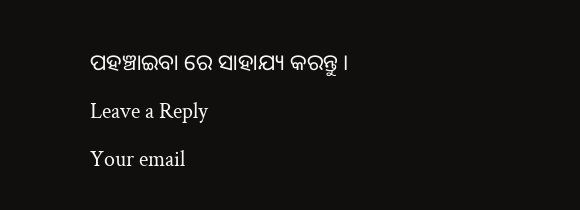ପହଞ୍ଚାଇବା ରେ ସାହାଯ୍ୟ କରନ୍ତୁ ।

Leave a Reply

Your email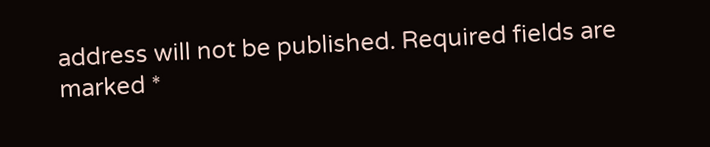address will not be published. Required fields are marked *